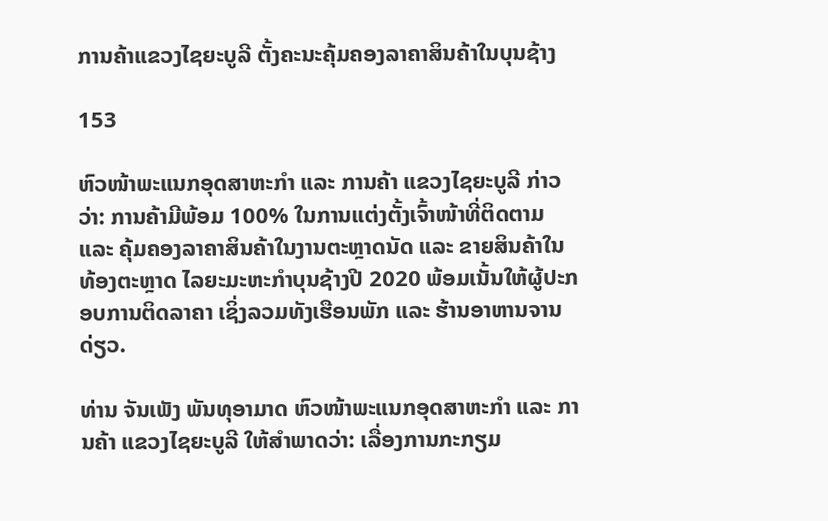ການຄ້າແຂວງໄຊຍະບູລີ ຕັ້ງຄະນະຄຸ້ມຄອງລາຄາສິນຄ້າໃນບຸນຊ້າງ

153

ຫົວໜ້າພະແນກອຸດສາຫະກຳ ແລະ ການຄ້າ ແຂວງໄຊຍະບູລີ ກ່າວວ່າ: ການຄ້າມີພ້ອມ 100% ໃນການແຕ່ງຕັ້ງເຈົ້າໜ້າທີ່ຕິດຕາມ ແລະ ຄຸ້ມຄອງລາຄາສິນຄ້າໃນງານຕະຫຼາດນັດ ແລະ ຂາຍສິນຄ້າໃນທ້ອງຕະຫຼາດ ໄລຍະມະຫະກຳບຸນຊ້າງປີ 2020 ພ້ອມເນັ້ນໃຫ້ຜູ້ປະກອບການຕິດລາຄາ ເຊິ່ງລວມທັງເຮືອນພັກ ແລະ ຮ້ານອາຫານຈານດ່ຽວ.

ທ່ານ ຈັນເພັງ ພັນທຸອາມາດ ຫົວໜ້າພະແນກອຸດສາຫະກໍາ ແລະ ການຄ້າ ແຂວງໄຊຍະບູລີ ໃຫ້ສຳພາດວ່າ: ເລື່ອງການກະກຽມ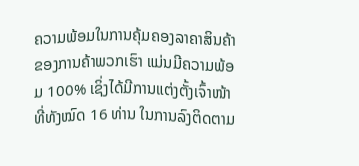ຄວາມພ້ອມໃນການຄຸ້ມຄອງລາຄາສິນຄ້າຂອງການຄ້າພວກເຮົາ ແມ່ນມີຄວາມພ້ອມ 100% ເຊິ່ງໄດ້ມີການແຕ່ງຕັ້ງເຈົ້າໜ້າທີ່ທັງໝົດ 16 ທ່ານ ໃນການລົງຕິດຕາມ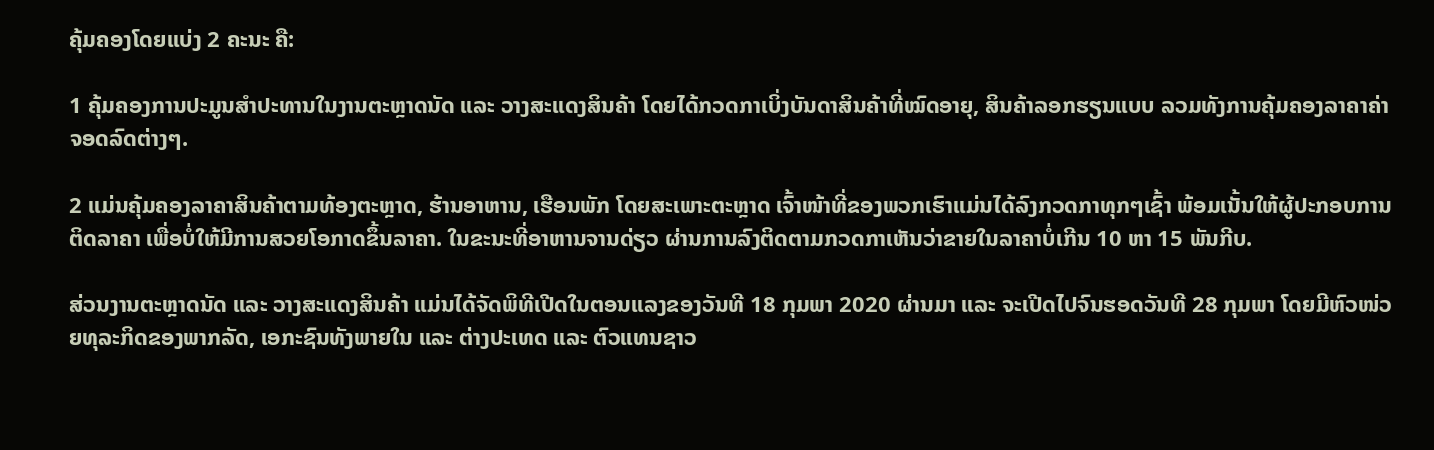ຄຸ້ມຄອງໂດຍແບ່ງ 2 ຄະນະ ຄື:

1 ຄຸ້ມຄອງການປະມູນສໍາປະທານໃນງານຕະຫຼາດນັດ ແລະ ວາງສະແດງສິນຄ້າ ໂດຍໄດ້ກວດກາເບິ່ງບັນດາສິນຄ້າທີ່ໝົດອາຍຸ, ສິນຄ້າລອກຮຽນແບບ ລວມທັງການຄຸ້ມຄອງລາຄາຄ່າຈອດລົດຕ່າງໆ.

2 ແມ່ນຄຸ້ມຄອງລາຄາສິນຄ້າຕາມທ້ອງຕະຫຼາດ, ຮ້ານອາຫານ, ເຮືອນພັກ ໂດຍສະເພາະຕະຫຼາດ ເຈົ້າໜ້າທີ່ຂອງພວກເຮົາແມ່ນໄດ້ລົງກວດກາທຸກໆເຊົ້າ ພ້ອມເນັ້ນໃຫ້ຜູ້ປະກອບການຕິດລາຄາ ເພື່ອບໍ່ໃຫ້ມີການສວຍໂອກາດຂຶ້ນລາຄາ. ໃນຂະນະທີ່ອາຫານຈານດ່ຽວ ຜ່ານການລົງຕິດຕາມກວດກາເຫັນວ່າຂາຍໃນລາຄາບໍ່ເກີນ 10 ຫາ 15 ພັນກີບ.

ສ່ວນງານຕະຫຼາດນັດ ແລະ ວາງສະແດງສິນຄ້າ ແມ່ນໄດ້ຈັດພິທີເປີດໃນຕອນແລງຂອງວັນທີ 18 ກຸມພາ 2020 ຜ່ານມາ ແລະ ຈະເປີດໄປຈົນຮອດວັນທີ 28 ກຸມພາ ໂດຍມີຫົວໜ່ວຍທຸລະກິດຂອງພາກລັດ, ເອກະຊົນທັງພາຍໃນ ແລະ ຕ່າງປະເທດ ແລະ ຕົວແທນຊາວ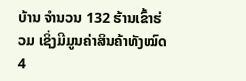ບ້ານ ຈໍານວນ 132 ຮ້ານເຂົ້າຮ່ວມ ເຊິ່ງມີມູນຄ່າສິນຄ້າທັງໝົດ 4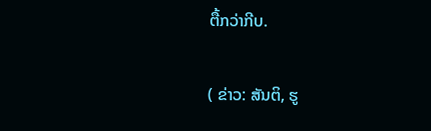ຕື້ກວ່າກີບ.

( ຂ່າວ: ສັນຕິ, ຮູ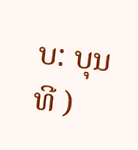ບ: ບຸນທີ )